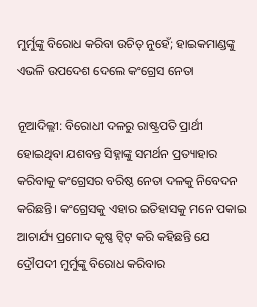ମୁର୍ମୁଙ୍କୁ ବିରୋଧ କରିବା ଉଚିତ୍ ନୁହେଁ; ହାଇକମାଣ୍ଡଙ୍କୁ ଏଭଳି ଉପଦେଶ ଦେଲେ କଂଗ୍ରେସ ନେତା

ନୂଆଦିଲ୍ଲୀ: ବିରୋଧୀ ଦଳରୁ ରାଷ୍ଟ୍ରପତି ପ୍ରାର୍ଥୀ ହୋଇଥିବା ଯଶବନ୍ତ ସିହ୍ନାଙ୍କୁ ସମର୍ଥନ ପ୍ରତ୍ୟାହାର କରିବାକୁ କଂଗ୍ରେସର ବରିଷ୍ଠ ନେତା ଦଳକୁ ନିବେଦନ କରିଛନ୍ତି। କଂଗ୍ରେସକୁ ଏହାର ଇତିହାସକୁ ମନେ ପକାଇ ଆଚାର୍ଯ୍ୟ ପ୍ରମୋଦ କୃଷ୍ଣ ଟ୍ୱିଟ୍ କରି କହିଛନ୍ତି ଯେ ଦ୍ରୌପଦୀ ମୁର୍ମୁଙ୍କୁ ବିରୋଧ କରିବାର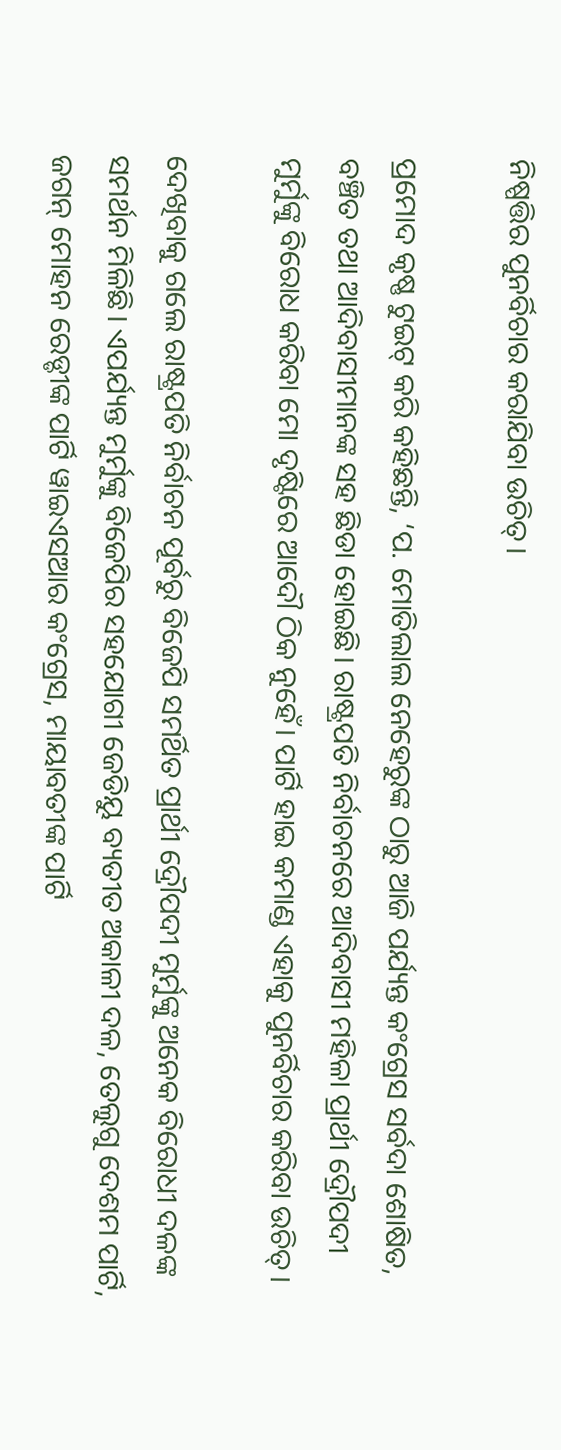ନିଷ୍ପତ୍ତିର ପୁନର୍ବିଚାର କରାଯିବା ଉଚିତ୍।

ପ୍ରମୋଦ କୃଷ୍ଣ ଟୁଇଟ୍ କରି କହିଛନ୍ତି, ‘ପ. ମୋତିଲାଲ ନେହେରୁଙ୍କ ଠାରୁ ଆଜି ପର୍ଯ୍ୟନ୍ତ କଂଗ୍ରେସ ସର୍ବଦା ଶୋଷିତ, ବଞ୍ଚିତ ତଥା ଆଦିବାସୀମାନଙ୍କ ସହ ଛିଡା ହୋଇଛି। ରାଷ୍ଟ୍ରପତି ନିର୍ବାଚନରେ ଆଦିବାସୀ ମହିଳା ପ୍ରାର୍ଥୀ ଦ୍ରୌପଦୀ ମୁର୍ମୁଙ୍କୁ ବିରୋଧ କରିବା ମୋ ଦୃଷ୍ଟିରେ ଆଦୌ ଠିକ ନୁହେଁ। ପାର୍ଟି ହାଇ କମାଣ୍ଡ ଏହାକୁ ପୁନର୍ବିଚାର କରିବା ଉଚିତ୍।

ଦେଖିବାକୁ ଗଲେ ରାଷ୍ଟ୍ରପତି ନିର୍ବାଚନ ପୂର୍ବରୁ ବିଜେପି ସମର୍ଥିତ ପ୍ରାର୍ଥୀ ଦ୍ରୌପଦୀ ମୁର୍ମୁଙ୍କୁ ‌ଅନେକ ବିରୋଧୀ ଦଳଙ୍କ ସମର୍ଥନ ମିଳିଛି। ଏପର୍ଯ୍ୟନ୍ତ ମୁର୍ମୁଙ୍କୁ ‌ବିଜେପିର ସହଯୋଗୀ ଜେଡିୟୁ ବ୍ୟତୀତ ଅକାଳୀ ଦଳ, ତେଲୁଗୁ ଦେଶମ ପାର୍ଟି, ଜଗନ୍ ମୋହନ ରେଡ୍ଡୀଙ୍କ ପାର୍ଟି ୱାଇଏସଆର କଂଗ୍ରେସ, ମାୟାବତୀଙ୍କ ପାର୍ଟି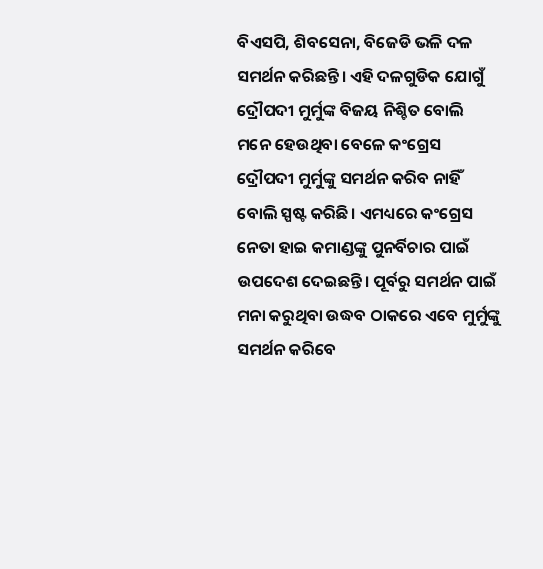ବିଏସପି, ଶିବସେନା, ବିଜେଡି ଭଳି ଦଳ ସମର୍ଥନ କରିଛନ୍ତି। ଏହି ଦଳଗୁଡିକ ଯୋଗୁଁ ଦ୍ରୌପଦୀ ମୁର୍ମୁଙ୍କ ବିଜୟ ନିଶ୍ଚିତ ବୋଲି ମନେ ହେଉଥିବା ବେଳେ କଂଗ୍ରେସ ଦ୍ରୌପଦୀ ମୁର୍ମୁଙ୍କୁ ସମର୍ଥନ କରିବ ନାହିଁ ବୋଲି ସ୍ପଷ୍ଟ କରିଛି। ଏମଧ୍ୟରେ କଂଗ୍ରେସ ନେତା ହାଇ କମାଣ୍ଡଙ୍କୁ ପୁନର୍ବିଚାର ପାଇଁ ଉପଦେଶ ଦେଇଛନ୍ତି। ପୂର୍ବରୁ ସମର୍ଥନ ପାଇଁ ମନା କରୁଥିବା ଉଦ୍ଧବ ଠାକରେ ଏବେ ମୁର୍ମୁଙ୍କୁ ସମର୍ଥନ କରିବେ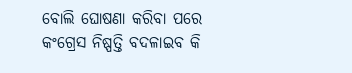ବୋଲି ଘୋଷଣା କରିବା ପରେ କଂଗ୍ରେସ ନିଷ୍ପତ୍ତି ବଦଳାଇବ କି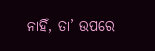ନାହିଁ, ତା’ ଉପରେ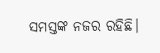ସମସ୍ତଙ୍କ ନଜର ରହିଛି।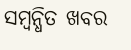ସମ୍ବନ୍ଧିତ ଖବର